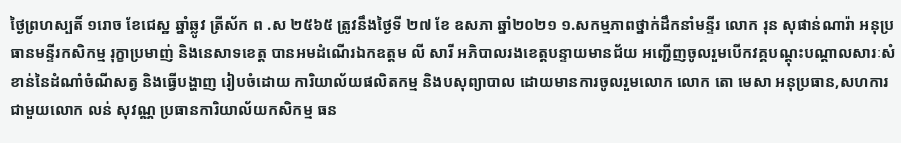ថ្ងៃព្រហស្បតិ៍ ១រោច ខែជេស្ឋ ឆ្នាំឆ្លូវ ត្រីស័ក ព .ស ២៥៦៥ ត្រូវនឹងថ្ងៃទី ២៧ ខែ ឧសភា ឆ្នាំ២០២១ ១.សកម្មភាពថ្នាក់ដឹកនាំមន្ទីរ លោក រុន សុផាន់ណារ៉ា អនុប្រធានមន្ទីរកសិកម្ម រុក្ខាប្រមាញ់ និងនេសាទខេត្ត បានអមដំណើរឯកឧត្តម លី សារី អភិបាលរងខេត្តបន្ទាយមានជ័យ អញ្ជើញចូលរួមបើកវគ្គបណ្តុះបណ្តាលសារៈសំខាន់នៃដំណាំចំណីសត្វ និងធ្វើបង្ហាញ រៀបចំដោយ ការិយាល័យផលិតកម្ម និងបសុព្យាបាល ដោយមានការចូលរួមលោក លោក តោ មេសា អនុប្រធាន,សហការជាមួយលោក លន់ សុវណ្ណ ប្រធានការិយាល័យកសិកម្ម ធន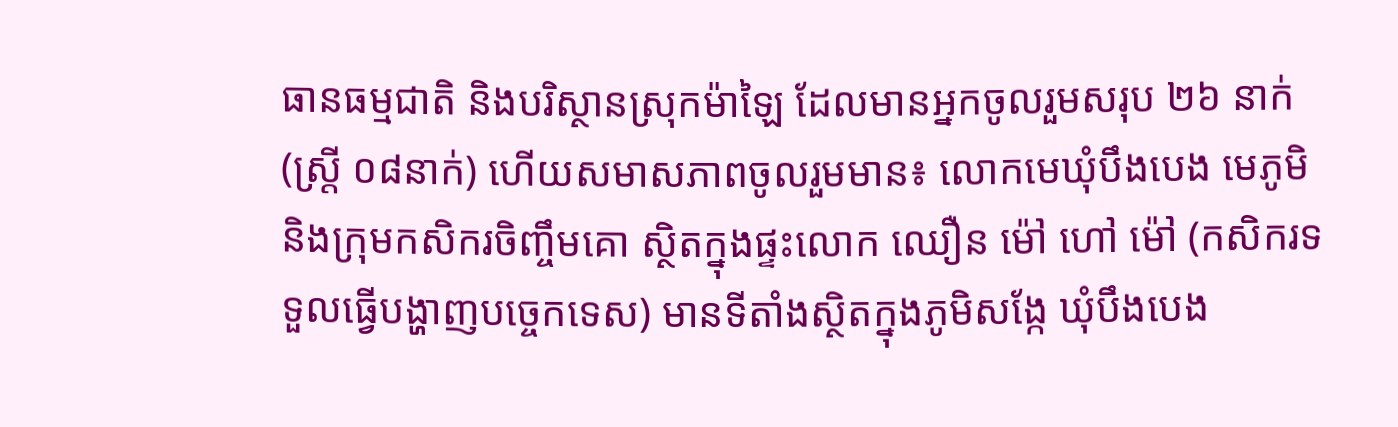ធានធម្មជាតិ និងបរិស្ថានស្រុកម៉ាឡៃ ដែលមានអ្នកចូលរួមសរុប ២៦ នាក់ (ស្រ្តី ០៨នាក់) ហើយសមាសភាពចូលរួមមាន៖ លោកមេឃុំបឹងបេង មេភូមិ និងក្រុមកសិករចិញ្ចឹមគោ ស្ថិតក្នុងផ្ទះលោក ឈឿន ម៉ៅ ហៅ ម៉ៅ (កសិករទទួលធ្វើបង្ហាញបច្ចេកទេស) មានទីតាំងស្ថិតក្នុងភូមិសង្កែ ឃុំបឹងបេង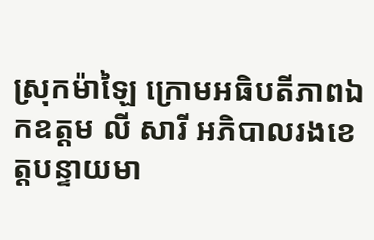ស្រុកម៉ាឡៃ ក្រោមអធិបតីភាពឯកឧត្តម លី សារី អភិបាលរងខេត្តបន្ទាយមា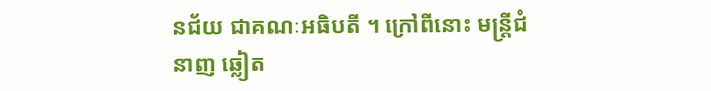នជ័យ ជាគណៈអធិបតី ។ ក្រៅពីនោះ មន្រ្តីជំនាញ ឆ្លៀត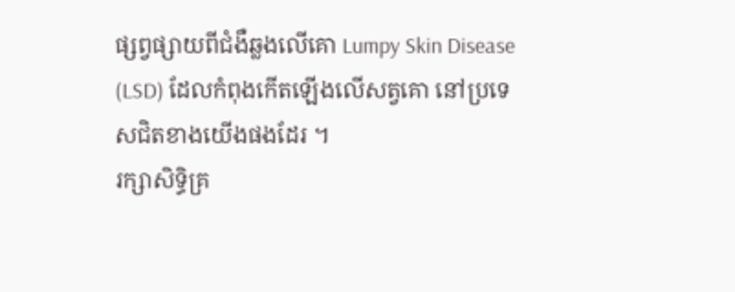ផ្សព្វផ្សាយពីជំងឺឆ្លងលើគោ Lumpy Skin Disease (LSD) ដែលកំពុងកើតឡើងលើសត្វគោ នៅប្រទេសជិតខាងយើងផងដែរ ។
រក្សាសិទិ្ធគ្រ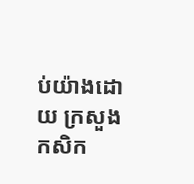ប់យ៉ាងដោយ ក្រសួងកសិក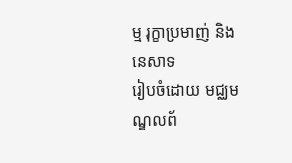ម្ម រុក្ខាប្រមាញ់ និងនេសាទ
រៀបចំដោយ មជ្ឈមណ្ឌលព័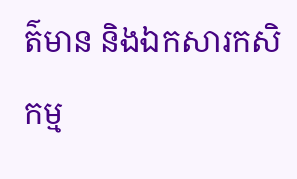ត៌មាន និងឯកសារកសិកម្ម